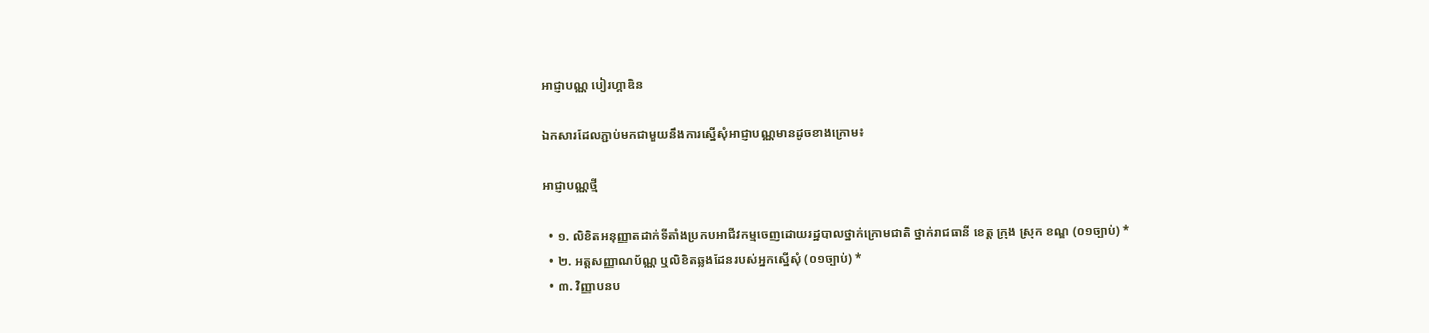អាជ្ញាបណ្ណ បៀរហ្គាឌិន

ឯកសារដែលភ្ជាប់មកជាមួយនឹងការស្នើសុំអាជ្ញាបណ្ណមានដូចខាងក្រោម៖

អាជ្ញាបណ្ណថ្មី

  • ១. លិខិតអនុញ្ញាតដាក់ទីតាំងប្រកបអាជីវកម្មចេញដោយរដ្ឋបាលថ្នាក់ក្រោមជាតិ ថ្នាក់រាជធានី ខេត្ត ក្រុង ស្រុក ខណ្ឌ (០១ច្បាប់) *
  • ២. អត្តសញ្ញាណប័ណ្ណ ឬលិខិតឆ្លងដែនរបស់អ្នកស្នើសុំ (០១ច្បាប់) *
  • ៣. វិញ្ញាបនប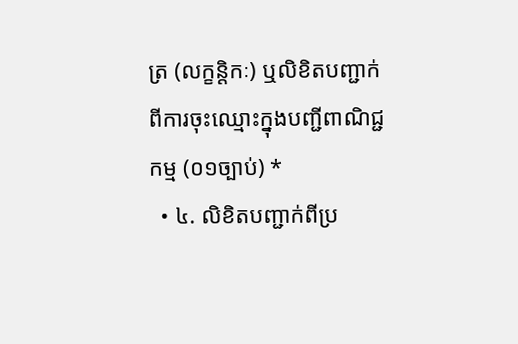ត្រ (លក្ខន្តិកៈ) ឬលិខិតបញ្ជាក់ពីការចុះឈ្មោះក្នុងបញ្ជីពាណិជ្ជកម្ម (០១ច្បាប់) *
  • ៤. លិខិតបញ្ជាក់ពីប្រ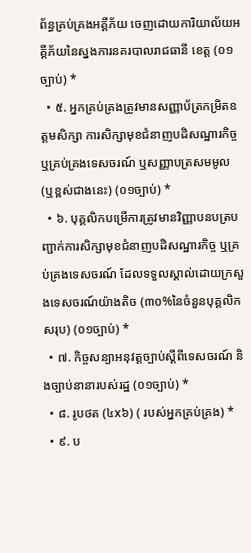ព័ន្ធគ្រប់គ្រងអគ្គីភ័យ ចេញដោយការិយាល័យអគ្គីភ័យនៃស្នងការនគរបាលរាជធានី ខេត្ត (០១ច្បាប់) *
  • ៥. អ្នកគ្រប់គ្រងត្រូវមានសញ្ញាប័ត្រកម្រិតឧត្តមសិក្សា ការសិក្សាមុខជំនាញបដិសណ្ឋារកិច្ច ឬគ្រប់គ្រងទេសចរណ៍ ឬសញ្ញាបត្រសមមូល (ឬខ្ពស់ជាងនេះ) (០១ច្បាប់) *
  • ៦. បុគ្គលិកបម្រើការត្រូវមានវិញ្ញាបនបត្របញ្ជាក់ការសិក្សាមុខជំនាញបដិសណ្ឋារកិច្ច ឬគ្រប់គ្រងទេសចរណ៍ ដែលទទួលស្គាល់ដោយក្រសួងទេសចរណ៍យ៉ាងតិច (៣០%នៃចំនួនបុគ្គលិកសរុប) (០១ច្បាប់) *
  • ៧. កិច្ចសន្យាអនុវត្តច្បាប់ស្តីពីទេសចរណ៍ និងច្បាប់នានារបស់រដ្ឋ (០១ច្បាប់) *
  • ៨. រូបថត (៤x៦) ( របស់អ្នកគ្រប់គ្រង) *
  • ៩. ប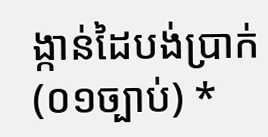ង្កាន់ដៃបង់ប្រាក់ (០១ច្បាប់) *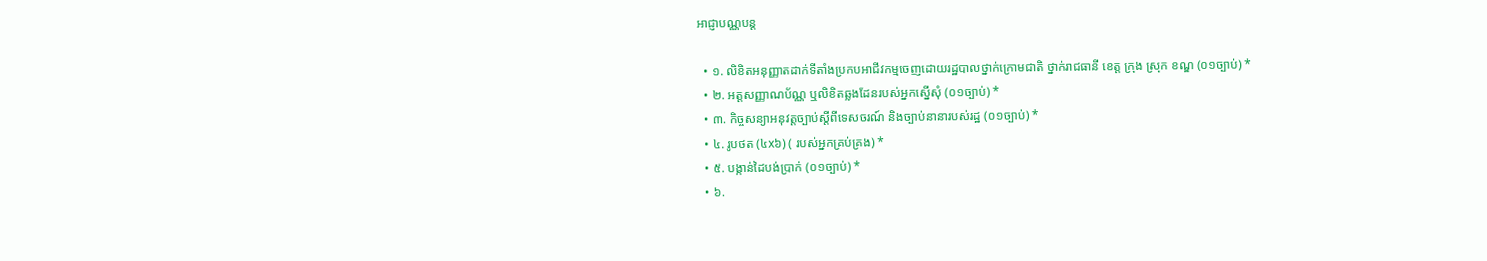អាជ្ញាបណ្ណបន្ត

  • ១. លិខិតអនុញ្ញាតដាក់ទីតាំងប្រកបអាជីវកម្មចេញដោយរដ្ឋបាលថ្នាក់ក្រោមជាតិ ថ្នាក់រាជធានី ខេត្ត ក្រុង ស្រុក ខណ្ឌ (០១ច្បាប់) *
  • ២. អត្តសញ្ញាណប័ណ្ណ ឬលិខិតឆ្លងដែនរបស់អ្នកស្នើសុំ (០១ច្បាប់) *
  • ៣. កិច្ចសន្យាអនុវត្តច្បាប់ស្តីពីទេសចរណ៍ និងច្បាប់នានារបស់រដ្ឋ (០១ច្បាប់) *
  • ៤. រូបថត (៤x៦) ( របស់អ្នកគ្រប់គ្រង) *
  • ៥. បង្កាន់ដៃបង់ប្រាក់ (០១ច្បាប់) *
  • ៦.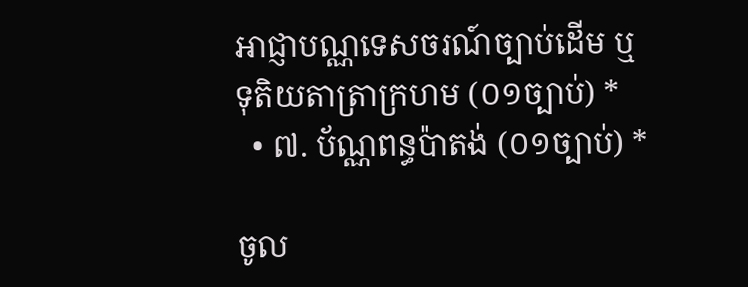អាជ្ញាបណ្ណទេសចរណ៍ច្បាប់ដើម ឬទុតិយតាត្រាក្រហម (០១ច្បាប់) *
  • ៧. ប័ណ្ណពន្ធប៉ាតង់ (០១ច្បាប់) *

ចូល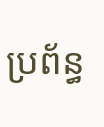ប្រព័ន្ធ